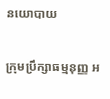នយោបាយ

ក្រុមប្រឹក្សាធម្មនុញ្ញ អ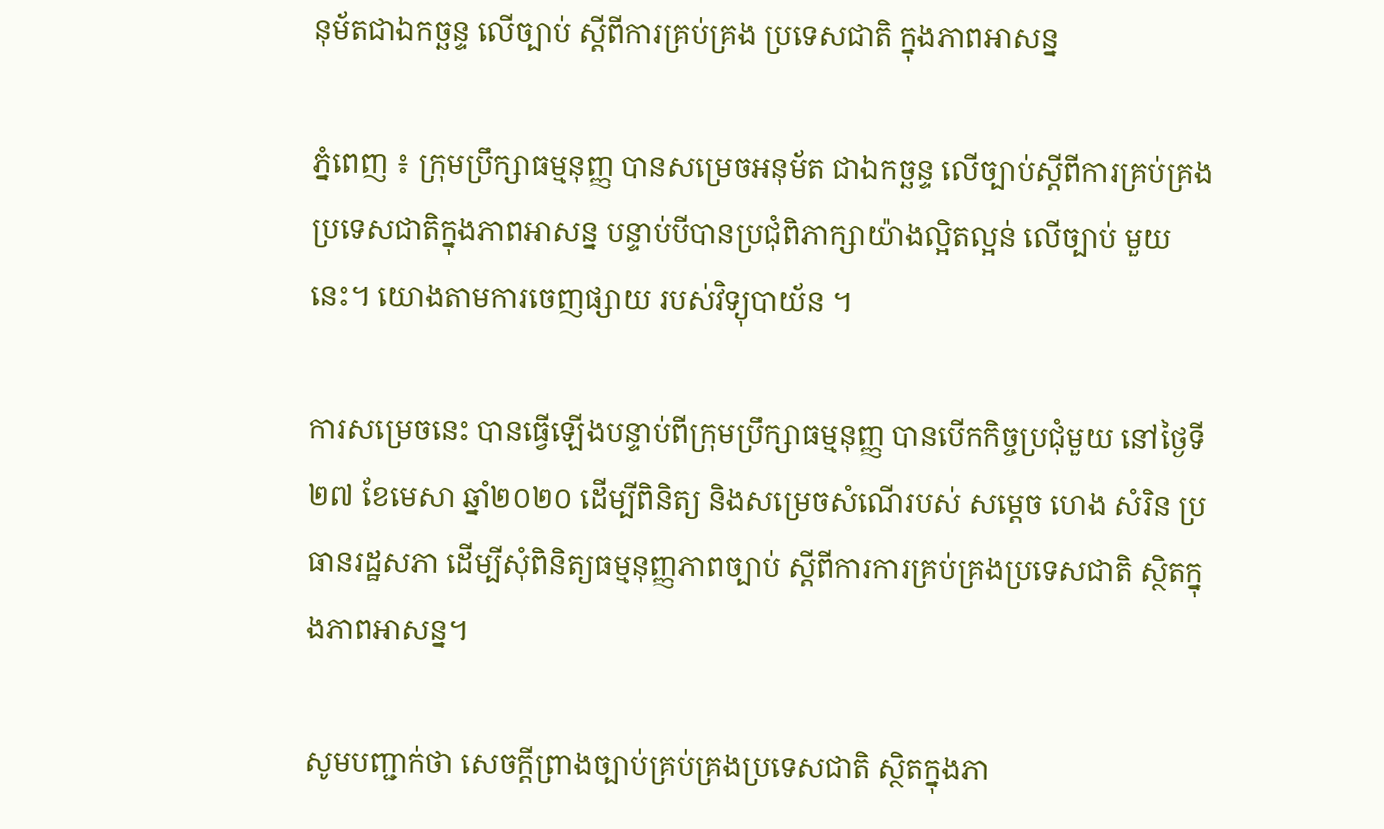នុម័តជាឯកច្ឆន្ទ លើច្បាប់ ស្ដីពីការគ្រប់គ្រង ប្រទេសជាតិ ក្នុងភាពអាសន្ន

ភ្នំពេញ ៖ ក្រុមប្រឹក្សាធម្មនុញ្ញ បានសម្រេចអនុម័ត ជាឯកច្ឆន្ទ លើច្បាប់ស្ដីពីការគ្រប់គ្រង ប្រទេសជាតិក្នុងភាពអាសន្ន បន្ទាប់បីបានប្រជុំពិភាក្សាយ៉ាងល្អិតល្អន់ លើច្បាប់ មួយនេះ។ យោងតាមការចេញផ្សាយ របស់វិទ្យុបាយ័ន ។

ការសម្រេចនេះ បានធ្វើឡើងបន្ទាប់ពីក្រុមប្រឹក្សាធម្មនុញ្ញ បានបើកកិច្ចប្រជុំមួយ នៅថ្ងៃទី២៧ ខែមេសា ឆ្នាំ២០២០ ដើម្បីពិនិត្យ និងសម្រេចសំណើរបស់ សម្តេច ហេង សំរិន ប្រធានរដ្ឋសភា ដើម្បីសុំពិនិត្យធម្មនុញ្ញភាពច្បាប់ ស្តីពីការការគ្រប់គ្រងប្រទេសជាតិ ស្ថិតក្នុងភាពអាសន្ន។

សូមបញ្ជាក់ថា សេចក្តីព្រាងច្បាប់គ្រប់គ្រងប្រទេសជាតិ ស្ថិតក្នុងភា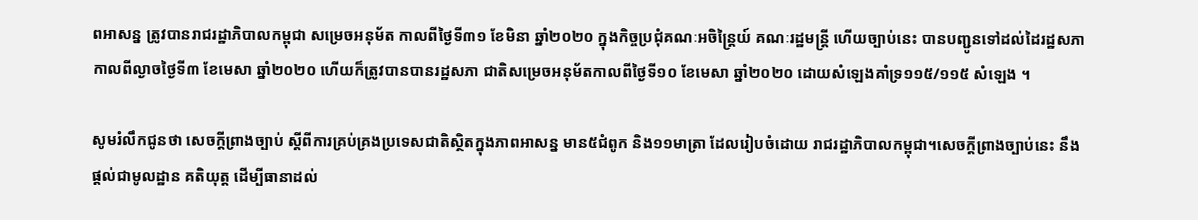ពអាសន្ន ត្រូវបានរាជរដ្ឋាភិបាលកម្ពុជា សម្រេចអនុម័ត កាលពីថ្ងៃទី៣១ ខែមិនា ឆ្នាំ២០២០ ក្នុងកិច្ចប្រជុំគណៈអចិន្ត្រៃយ៍ គណៈរដ្ឋមន្ត្រី ហើយច្បាប់នេះ បានបញ្ជូនទៅដល់ដៃរដ្ឋសភា កាលពីល្ងាចថ្ងៃទី៣ ខែមេសា ឆ្នាំ២០២០ ហើយក៏ត្រូវបានបានរដ្ឋសភា ជាតិសម្រេចអនុម័តកាលពីថ្ងៃទី១០ ខែមេសា ឆ្នាំ២០២០ ដោយសំឡេងគាំទ្រ១១៥/១១៥ សំឡេង ។

សូមរំលឹកជូនថា សេចក្តីព្រាងច្បាប់ ស្តីពីការគ្រប់គ្រងប្រទេសជាតិស្ថិតក្នុងភាពអាសន្ន មាន៥ជំពូក និង១១មាត្រា ដែលរៀបចំដោយ រាជរដ្ឋាភិបាលកម្ពុជា។សេចក្តីព្រាងច្បាប់នេះ នឹងផ្តល់ជាមូលដ្ឋាន គតិយុត្ត ដើម្បីធានាដល់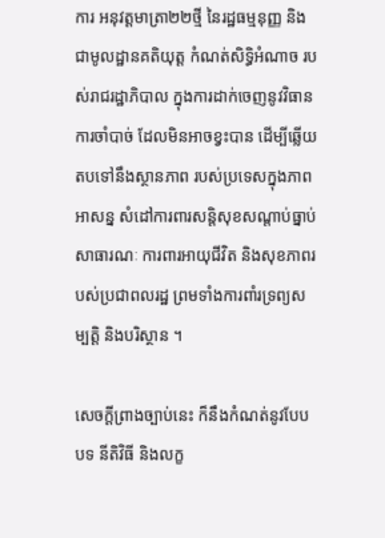ការ អនុវត្តមាត្រា២២ថ្មី នៃរដ្ឋធម្មនុញ្ញ និងជាមូលដ្ឋានគតិយុត្ត កំណត់សិទ្ធិអំណាច របស់រាជរដ្ឋាភិបាល ក្នុងការដាក់ចេញនូវវិធានការចាំបាច់ ដែលមិនអាចខ្វះបាន ដើម្បីឆ្លើយតបទៅនឹងស្ថានភាព របស់ប្រទេសក្នុងភាពអាសន្ន សំដៅការពារសន្តិសុខសណ្តាប់ធ្នាប់សាធារណៈ ការពារអាយុជីវិត និងសុខភាពរបស់ប្រជាពលរដ្ឋ ព្រមទាំងការពាំរទ្រព្យសម្បត្តិ និងបរិស្ថាន ។

សេចក្តីព្រាងច្បាប់នេះ ក៏នឹងកំណត់នូវបែបបទ នីតិវិធី និងលក្ខ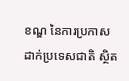ខណ្ឌ នៃការប្រកាស ដាក់ប្រទេសជាតិ ស្ថិត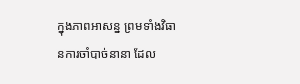ក្នុងភាពអាសន្ន ព្រមទាំងវិធានការចាំបាច់នានា ដែល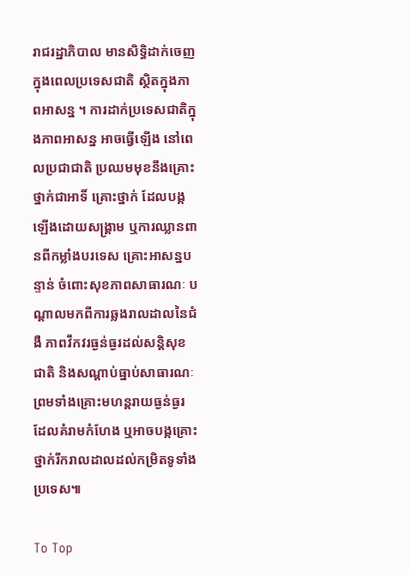រាជរដ្ឋាភិបាល មានសិទ្ធិដាក់ចេញ ក្នុងពេលប្រទេសជាតិ ស្ថិតក្នុងភាពអាសន្ន ។ ការដាក់ប្រទេសជាតិក្នុងភាពអាសន្ន អាចធ្វើឡើង នៅពេលប្រជាជាតិ ប្រឈមមុខនឹងគ្រោះថ្នាក់ជាអាទិ៍ គ្រោះថ្នាក់ ដែលបង្កឡើងដោយសង្គ្រាម ឬការឈ្លានពានពីកម្លាំងបរទេស គ្រោះអាសន្នបន្ទាន់ ចំពោះសុខភាពសាធារណៈ បណ្តាលមកពីការឆ្លងរាលដាលនៃជំងឺ ភាពវឹកវរធ្ងន់ធ្ងរដល់សន្តិសុខជាតិ និងសណ្តាប់ធ្នាប់សាធារណៈ ព្រមទាំងគ្រោះមហន្តរាយធ្ងន់ធ្ងរ ដែលគំរាមកំហែង ឬអាចបង្កគ្រោះថ្នាក់រីករាលដាលដល់កម្រិតទូទាំងប្រទេស៕

To Top